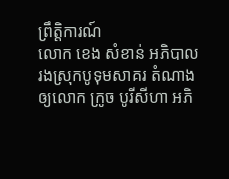ព្រឹត្តិការណ៍
លោក ខេង សំខាន់ អភិបាលរងស្រុកបូទុមសាគរ តំណាងឲ្យលោក ក្រូច បូរីសីហា អភិ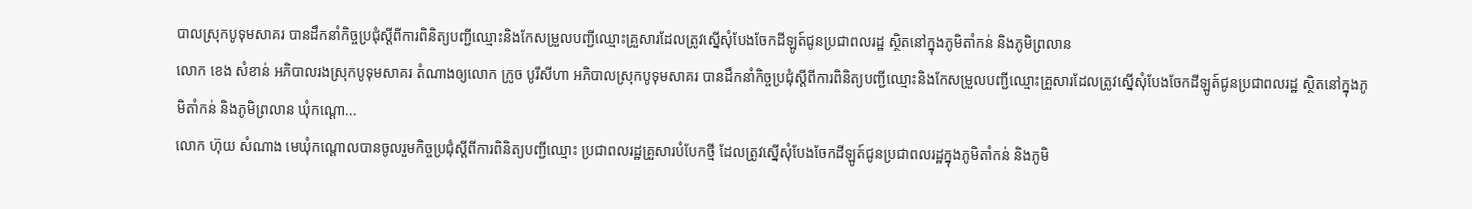បាលស្រុកបូទុមសាគរ បានដឹកនាំកិច្ចប្រជុំស្ដីពីការពិនិត្យបញ្ជីឈ្មោះនិងកែសម្រួលបញ្ជីឈ្មោះគ្រួសារដែលត្រូវស្នើសុំបែងចែកដីឡូត៍ជូនប្រជាពលរដ្ឋ ស្ថិតនៅក្នុងភូមិតាំកន់ និងភូមិព្រលាន
លោក ខេង សំខាន់ អភិបាលរងស្រុកបូទុមសាគរ តំណាងឲ្យលោក ក្រូច បូរីសីហា អភិបាលស្រុកបូទុមសាគរ បានដឹកនាំកិច្ចប្រជុំស្ដីពីការពិនិត្យបញ្ជីឈ្មោះនិងកែសម្រួលបញ្ជីឈ្មោះគ្រួសារដែលត្រូវស្នើសុំបែងចែកដីឡូត៍ជូនប្រជាពលរដ្ឋ ស្ថិតនៅក្នុងភូមិតាំកន់ និងភូមិព្រលាន ឃុំកណ្ដោ...
លោក ហ៊ុយ សំណាង មេឃុំកណ្តោលបានចូលរួមកិច្ចប្រជុំស្តីពីការពិនិត្យបញ្ជីឈ្មោះ ប្រជាពលរដ្ឋគ្រួសារបំបែកថ្មី ដែលត្រូវស្នើសុំបែងចែកដីឡូត៍ជូនប្រជាពលរដ្ឋក្នុងភូមិតាំកន់ និងភូមិ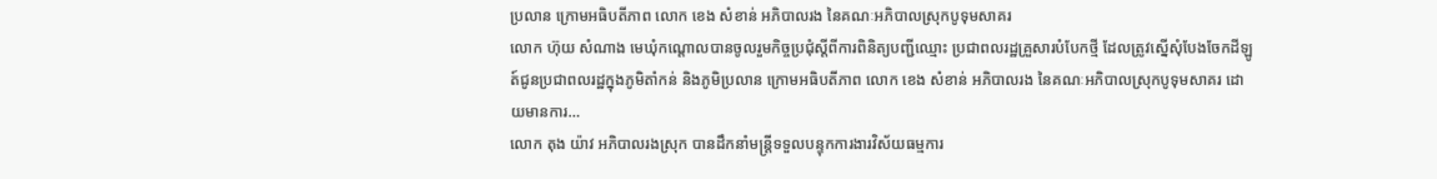ប្រលាន ក្រោមអធិបតីភាព លោក ខេង សំខាន់ អភិបាលរង នៃគណៈអភិបាលស្រុកបូទុមសាគរ
លោក ហ៊ុយ សំណាង មេឃុំកណ្តោលបានចូលរួមកិច្ចប្រជុំស្តីពីការពិនិត្យបញ្ជីឈ្មោះ ប្រជាពលរដ្ឋគ្រួសារបំបែកថ្មី ដែលត្រូវស្នើសុំបែងចែកដីឡូត៍ជូនប្រជាពលរដ្ឋក្នុងភូមិតាំកន់ និងភូមិប្រលាន ក្រោមអធិបតីភាព លោក ខេង សំខាន់ អភិបាលរង នៃគណៈអភិបាលស្រុកបូទុមសាគរ ដោយមានការ...
លោក តុង យ៉ាវ អភិបាលរងស្រុក បានដឹកនាំមន្រ្តីទទួលបន្ទុកការងារវិស័យធម្មការ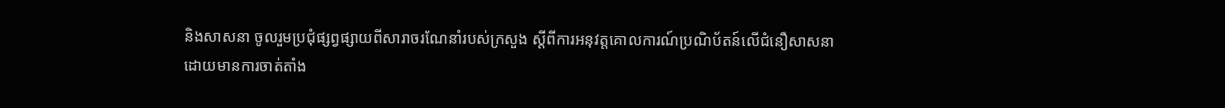និងសាសនា ចូលរួមប្រជុំផ្សព្វផ្សាយពីសារាចរណែនាំរបស់ក្រសួង ស្តីពីការអនុវត្តគោលការណ៍ប្រណិប័តន៍លើជំនឿសាសនា
ដោយមានការចាត់តាំង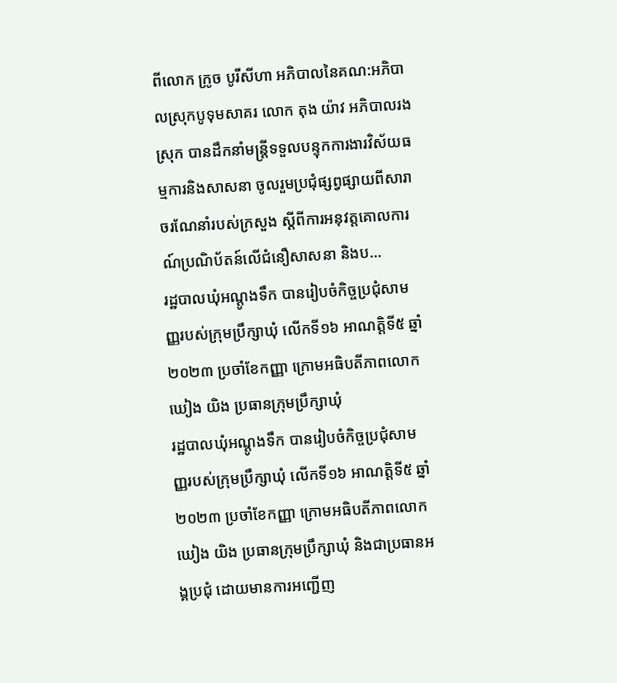ពីលោក ក្រូច បូរីសីហា អភិបាលនៃគណ:អភិបាលស្រុកបូទុមសាគរ លោក តុង យ៉ាវ អភិបាលរងស្រុក បានដឹកនាំមន្រ្តីទទួលបន្ទុកការងារវិស័យធម្មការនិងសាសនា ចូលរួមប្រជុំផ្សព្វផ្សាយពីសារាចរណែនាំរបស់ក្រសួង ស្តីពីការអនុវត្តគោលការណ៍ប្រណិប័តន៍លើជំនឿសាសនា និងប...
រដ្ឋបាលឃុំអណ្តូងទឹក បានរៀបចំកិច្ចប្រជុំសាមញ្ញរបស់ក្រុមប្រឹក្សាឃុំ លើកទី១៦ អាណត្តិទី៥ ឆ្នាំ២០២៣ ប្រចាំខែកញ្ញា ក្រោមអធិបតីភាពលោក ឃៀង យិង ប្រធានក្រុមប្រឹក្សាឃុំ
រដ្ឋបាលឃុំអណ្តូងទឹក បានរៀបចំកិច្ចប្រជុំសាមញ្ញរបស់ក្រុមប្រឹក្សាឃុំ លើកទី១៦ អាណត្តិទី៥ ឆ្នាំ២០២៣ ប្រចាំខែកញ្ញា ក្រោមអធិបតីភាពលោក ឃៀង យិង ប្រធានក្រុមប្រឹក្សាឃុំ និងជាប្រធានអង្គប្រជុំ ដោយមានការអញ្ជើញ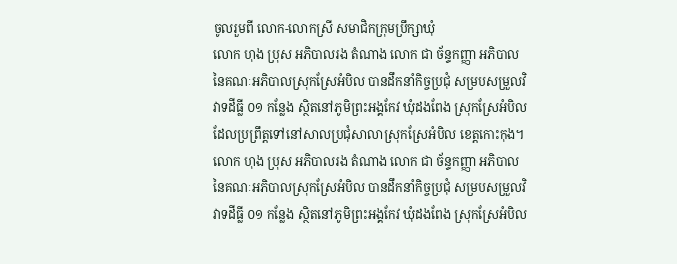ចូលរួមពី លោក-លោកស្រី សមាជិកក្រុមប្រឹក្សាឃុំ
លោក ហុង ប្រុស អភិបាលរង តំណាង លោក ជា ច័ន្ទកញ្ញា អភិបាល នៃគណៈអភិបាលស្រុកស្រែអំបិល បានដឹកនាំកិច្ចប្រជុំ សម្របសម្រួលវិវាទដីធ្លី ០១ កន្លែង ស្ថិតនៅភូមិព្រះអង្គកែវ ឃុំដងពែង ស្រុកស្រែអំបិល ដែលប្រព្រឹត្តទៅនៅសាលប្រជុំសាលាស្រុកស្រែអំបិល ខេត្តកោះកុង។
លោក ហុង ប្រុស អភិបាលរង តំណាង លោក ជា ច័ន្ទកញ្ញា អភិបាល នៃគណៈអភិបាលស្រុកស្រែអំបិល បានដឹកនាំកិច្ចប្រជុំ សម្របសម្រួលវិវាទដីធ្លី ០១ កន្លែង ស្ថិតនៅភូមិព្រះអង្គកែវ ឃុំដងពែង ស្រុកស្រែអំបិល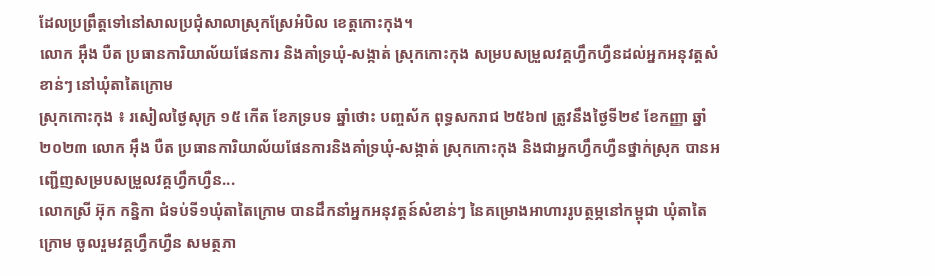ដែលប្រព្រឹត្តទៅនៅសាលប្រជុំសាលាស្រុកស្រែអំបិល ខេត្តកោះកុង។
លោក អ៊ឹង បឺត ប្រធានការិយាល័យផែនការ និងគាំទ្រឃុំ-សង្កាត់ ស្រុកកោះកុង សម្របសម្រួលវគ្គហ្វឹកហ្វឺនដល់អ្នកអនុវត្តសំខាន់ៗ នៅឃុំតាតៃក្រោម
ស្រុកកោះកុង ៖ រសៀលថ្ងៃសុក្រ ១៥ កើត ខែភទ្របទ ឆ្នាំថោះ បញ្ចស័ក ពុទ្ធសករាជ ២៥៦៧ ត្រូវនឹងថ្ងៃទី២៩ ខែកញ្ញា ឆ្នាំ២០២៣ លោក អ៊ឹង បឺត ប្រធានការិយាល័យផែនការនិងគាំទ្រឃុំ-សង្កាត់ ស្រុកកោះកុង និងជាអ្នកហ្វឹកហ្វឺនថ្នាក់ស្រុក បានអញ្ជើញសម្របសម្រួលវគ្គហ្វឹកហ្វឺន...
លោកស្រី អ៊ុក កន្និកា ជំទប់ទី១ឃុំតាតៃក្រោម បានដឹកនាំអ្នកអនុវត្តន៍សំខាន់ៗ នៃគម្រោងអាហាររូបត្ថម្ភនៅកម្ពុជា ឃុំតាតៃក្រោម ចូលរួមវគ្គហ្វឹកហ្វឺន សមត្ថភា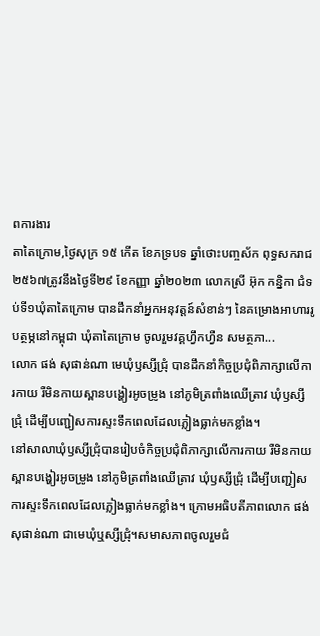ពការងារ
តាតៃក្រោម,ថ្ងៃសុក្រ ១៥ កើត ខែភទ្របទ ឆ្នាំថោះបញ្ចស័ក ពុទ្ធសករាជ ២៥៦៧ត្រូវនឹងថ្ងៃទី២៩ ខែកញ្ញា ឆ្នាំ២០២៣ លោកស្រី អ៊ុក កន្និកា ជំទប់ទី១ឃុំតាតៃក្រោម បានដឹកនាំអ្នកអនុវត្តន៍សំខាន់ៗ នៃគម្រោងអាហាររូបត្ថម្ភនៅកម្ពុជា ឃុំតាតៃក្រោម ចូលរួមវគ្គហ្វឹកហ្វឺន សមត្ថភា...
លោក ផង់ សុផាន់ណា មេឃុំឫស្សីជ្រុំ បានដឹកនាំកិច្ចប្រជុំពិភាក្សាលើការកាយ រឺមិនកាយស្ពានបង្ហៀរអូចម្រូង នៅភូមិត្រពាំងឈើត្រាវ ឃុំឫស្សីជ្រុំ ដើម្បីបញ្ជៀសការស្ទះទឹកពេលដែលភ្លៀងធ្លាក់មកខ្លាំង។
នៅសាលាឃុំឫស្សីជ្រុំបានរៀបចំកិច្ចប្រជុំពិភាក្សាលើការកាយ រឺមិនកាយស្ពានបង្ហៀរអូចម្រូង នៅភូមិត្រពាំងឈើត្រាវ ឃុំឫស្សីជ្រុំ ដើម្បីបញ្ជៀសការស្ទះទឹកពេលដែលភ្លៀងធ្លាក់មកខ្លាំង។ ក្រោមអធិបតីភាពលោក ផង់ សុផាន់ណា ជាមេឃុំឬស្សីជ្រុំ។សមាសភាពចូលរួមជំ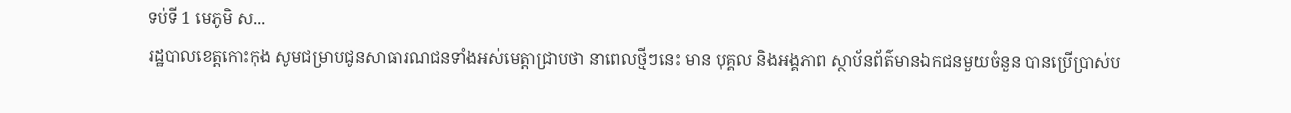ទប់ទី 1 មេភូមិ ស...
រដ្ឋបាលខេត្តកោះកុង សូមជម្រាបជូនសាធារណជនទាំងអស់មេត្តាជ្រាបថា នាពេលថ្មីៗនេះ មាន បុគ្គល និងអង្គភាព ស្ថាប័នព័ត៌មានឯកជនមួយចំនួន បានប្រើប្រាស់ប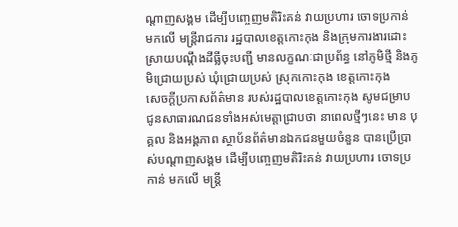ណ្តាញសង្គម ដើម្បីបញ្ចេញមតិរិះគន់ វាយប្រហារ ចោទប្រកាន់ មកលើ មន្ត្រីរាជការ រដ្ឋបាលខេត្តកោះកុង និងក្រុមការងារដោះស្រាយបណ្តឹងដីធ្លីចុះបញ្ជី មានលក្ខណៈជាប្រព័ន្ធ នៅភូមិថ្មី និងភូមិជ្រោយប្រស់ ឃុំជ្រោយប្រស់ ស្រុកកោះកុង ខេត្តកោះកុង
សេចក្តីប្រកាសព័ត៌មាន របស់រដ្ឋបាលខេត្តកោះកុង សូមជម្រាបជូនសាធារណជនទាំងអស់មេត្តាជ្រាបថា នាពេលថ្មីៗនេះ មាន បុគ្គល និងអង្គភាព ស្ថាប័នព័ត៌មានឯកជនមួយចំនួន បានប្រើប្រាស់បណ្តាញសង្គម ដើម្បីបញ្ចេញមតិរិះគន់ វាយប្រហារ ចោទប្រកាន់ មកលើ មន្ត្រី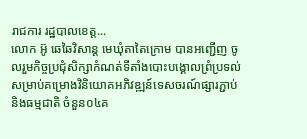រាជការ រដ្ឋបាលខេត្ត...
លោក អ៊ូ ឆេឆៃវិសាន្ដ មេឃុំតាតៃក្រោម បានអញ្ជើញ ចូលរួមកិច្ចប្រជុំសិក្សាកំណត់ទីតាំងបោះបង្គោលព្រំប្រទល់សម្រាប់គម្រោងវិនិយោគអភិវឌ្ឍន៍ទេសចរណ៍ផ្សារភ្ជាប់ និងធម្មជាតិ ចំនួន០៤គ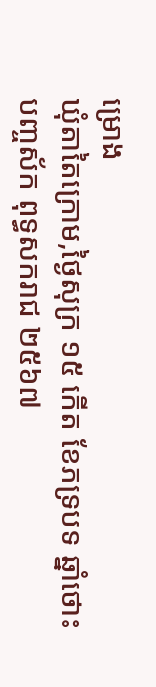ម្រោង
ឃុំតាតៃក្រោម,ថ្ងៃសុក្រ ១៥ កើត ខែភទ្របទ ឆ្នាំថោះបញ្ចស័ក ពុទ្ធសករាជ ២៥៦៧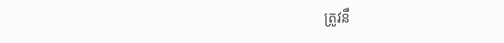ត្រូវនឹ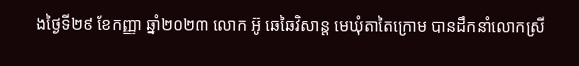ងថ្ងៃទី២៩ ខែកញ្ញា ឆ្នាំ២០២៣ លោក អ៊ូ ឆេឆៃវិសាន្ដ មេឃុំតាតៃក្រោម បានដឹកនាំលោកស្រី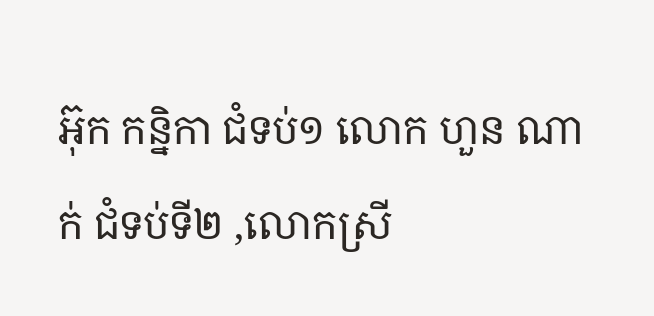អ៊ុក កន្និកា ជំទប់១ លោក ហួន ណាក់ ជំទប់ទី២ ,លោកស្រី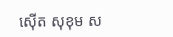ស៊ើត សុខុម ស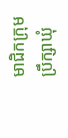មាជិកក្រុមប្រឹក្សាឃុំ